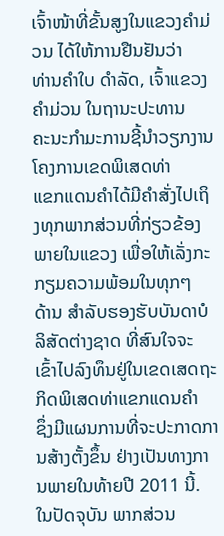ເຈົ້າໜ້າທີ່ຂັ້ນສູງໃນແຂວງຄໍາມ່ວນ ໄດ້ໃຫ້ການຢືນຢັນວ່າ
ທ່ານຄໍາໃບ ດໍາລັດ, ເຈົ້າແຂວງຄໍາມ່ວນ ໃນຖານະປະທານ
ຄະນະກໍາມະການຊີ້ນໍາວຽກງານໂຄງການເຂດພິເສດທ່າ
ແຂກແດນຄໍາໄດ້ມີຄໍາສັ່ງໄປເຖິງທຸກພາກສ່ວນທີ່ກ່ຽວຂ້ອງ
ພາຍໃນແຂວງ ເພື່ອໃຫ້ເລັ່ງກະກຽມຄວາມພ້ອມໃນທຸກໆ
ດ້ານ ສໍາລັບຮອງຮັບບັນດາບໍລິສັດຕ່າງຊາດ ທີ່ສົນໃຈຈະ
ເຂົ້າໄປລົງທຶນຢູ່ໃນເຂດເສດຖະກິດພິເສດທ່າແຂກແດນຄໍາ
ຊຶ່ງມີແຜນການທີ່ຈະປະກາດການສ້າງຕັ້ງຂຶ້ນ ຢ່າງເປັນທາງການພາຍໃນທ້າຍປີ 2011 ນີ້.
ໃນປັດຈຸບັນ ພາກສ່ວນ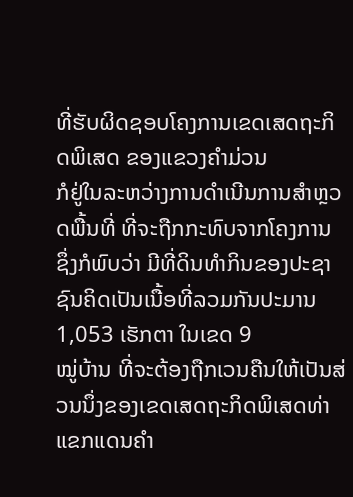ທີ່ຮັບຜິດຊອບໂຄງການເຂດເສດຖະກິດພິເສດ ຂອງແຂວງຄໍາມ່ວນ
ກໍຢູ່ໃນລະຫວ່າງການດໍາເນີນການສໍາຫຼວດພື້ນທີ່ ທີ່ຈະຖືກກະທົບຈາກໂຄງການ ຊຶ່ງກໍພົບວ່າ ມີທີ່ດິນທໍາກິນຂອງປະຊາຊົນຄິດເປັນເນື້ອທີ່ລວມກັນປະມານ 1,053 ເຮັກຕາ ໃນເຂດ 9
ໝູ່ບ້ານ ທີ່ຈະຕ້ອງຖືກເວນຄືນໃຫ້ເປັນສ່ວນນຶ່ງຂອງເຂດເສດຖະກິດພິເສດທ່າແຂກແດນຄໍາ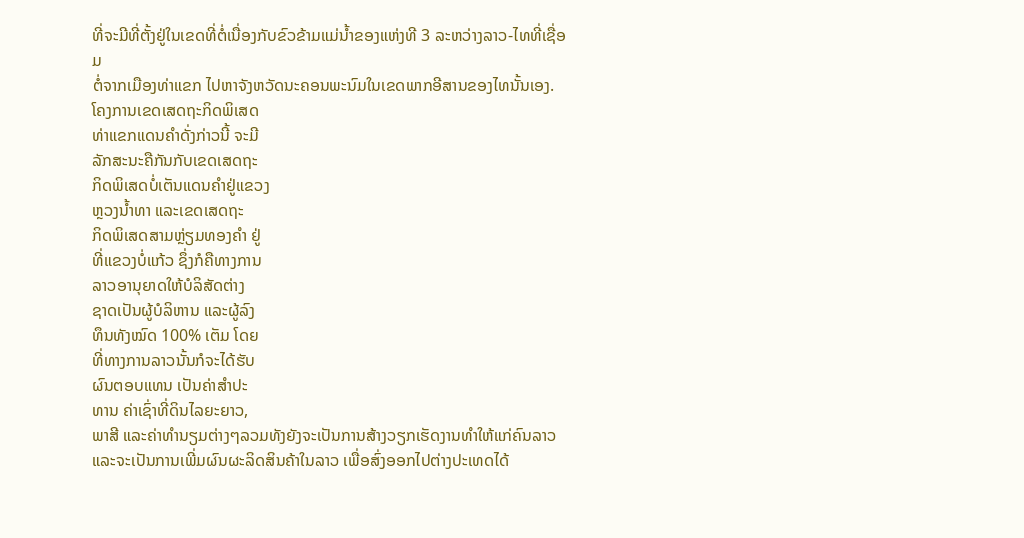ທີ່ຈະມີທີ່ຕັ້ງຢູ່ໃນເຂດທີ່ຕໍ່ເນື່ອງກັບຂົວຂ້າມແມ່ນໍ້າຂອງແຫ່ງທີ 3 ລະຫວ່າງລາວ-ໄທທີ່ເຊື່ອມ
ຕໍ່ຈາກເມືອງທ່າແຂກ ໄປຫາຈັງຫວັດນະຄອນພະນົມໃນເຂດພາກອີສານຂອງໄທນັ້ນເອງ.
ໂຄງການເຂດເສດຖະກິດພິເສດ
ທ່າແຂກແດນຄໍາດັ່ງກ່າວນີ້ ຈະມີ
ລັກສະນະຄືກັນກັບເຂດເສດຖະ
ກິດພິເສດບໍ່ເຕັນແດນຄໍາຢູ່ແຂວງ
ຫຼວງນໍ້າທາ ແລະເຂດເສດຖະ
ກິດພິເສດສາມຫຼ່ຽມທອງຄໍາ ຢູ່
ທີ່ແຂວງບໍ່ແກ້ວ ຊຶ່ງກໍຄືທາງການ
ລາວອານຸຍາດໃຫ້ບໍລິສັດຕ່າງ
ຊາດເປັນຜູ້ບໍລິຫານ ແລະຜູ້ລົງ
ທຶນທັງໝົດ 100% ເຕັມ ໂດຍ
ທີ່ທາງການລາວນັ້ນກໍຈະໄດ້ຮັບ
ຜົນຕອບແທນ ເປັນຄ່າສໍາປະ
ທານ ຄ່າເຊົ່າທີ່ດິນໄລຍະຍາວ,
ພາສີ ແລະຄ່າທໍານຽມຕ່າງໆລວມທັງຍັງຈະເປັນການສ້າງວຽກເຮັດງານທໍາໃຫ້ແກ່ຄົນລາວ
ແລະຈະເປັນການເພີ່ມຜົນຜະລິດສິນຄ້າໃນລາວ ເພື່ອສົ່ງອອກໄປຕ່າງປະເທດໄດ້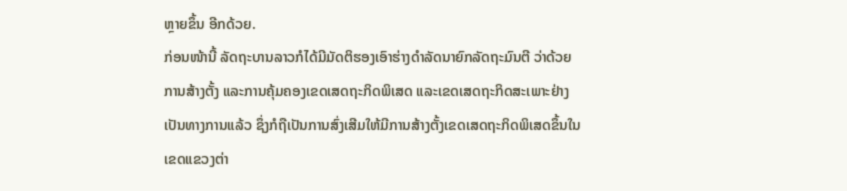ຫຼາຍຂຶ້ນ ອີກດ້ວຍ.
ກ່ອນໜ້ານີ້ ລັດຖະບານລາວກໍໄດ້ມີມັດຕິຮອງເອົາຮ່າງດໍາລັດນາຍົກລັດຖະມົນຕີ ວ່າດ້ວຍ
ການສ້າງຕັ້ງ ແລະການຄຸ້ມຄອງເຂດເສດຖະກິດພິເສດ ແລະເຂດເສດຖະກິດສະເພາະຢ່າງ
ເປັນທາງການແລ້ວ ຊຶ່ງກໍຖືເປັນການສົ່ງເສີມໃຫ້ມີການສ້າງຕັ້ງເຂດເສດຖະກິດພິເສດຂຶ້ນໃນ
ເຂດແຂວງຕ່າ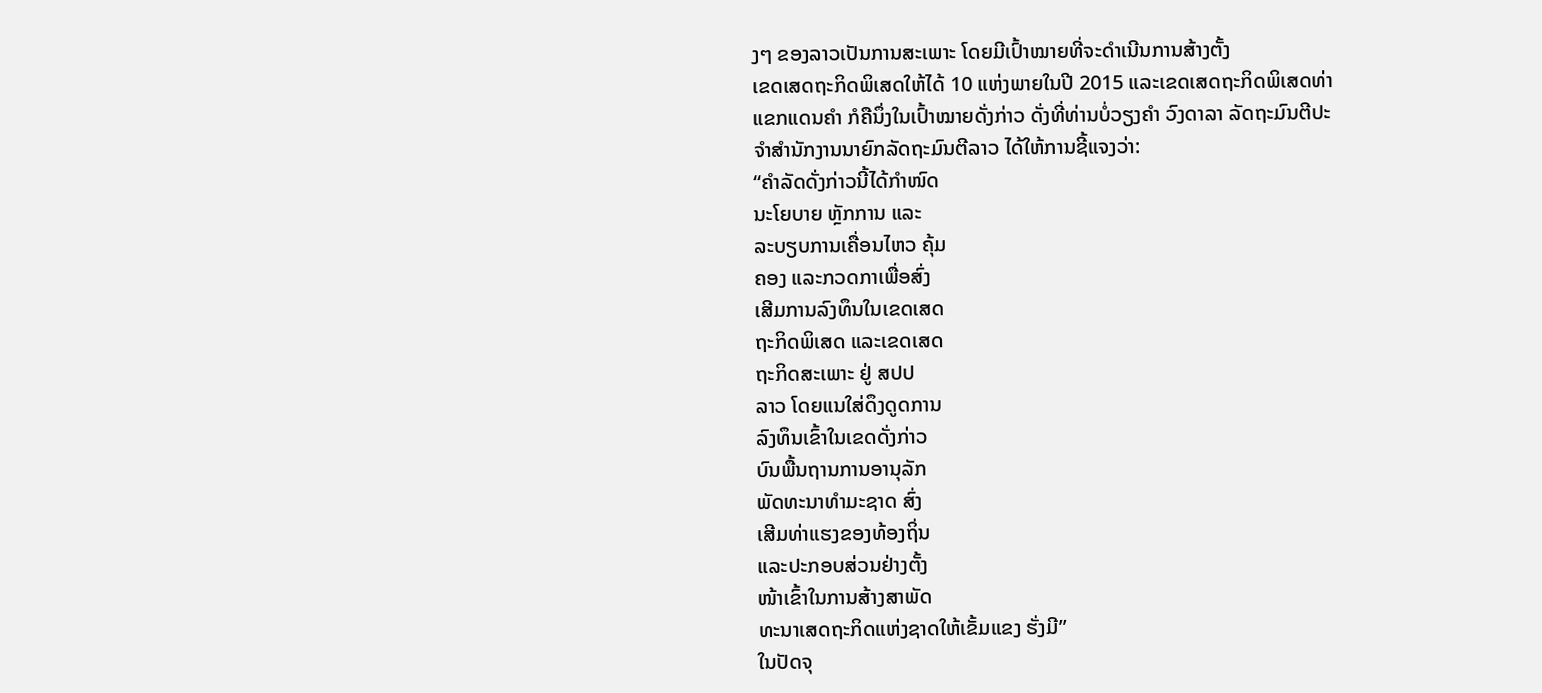ງໆ ຂອງລາວເປັນການສະເພາະ ໂດຍມີເປົ້າໝາຍທີ່ຈະດໍາເນີນການສ້າງຕັ້ງ
ເຂດເສດຖະກິດພິເສດໃຫ້ໄດ້ 10 ແຫ່ງພາຍໃນປີ 2015 ແລະເຂດເສດຖະກິດພິເສດທ່າ
ແຂກແດນຄໍາ ກໍຄືນຶ່ງໃນເປົ້າໝາຍດັ່ງກ່າວ ດັ່ງທີ່ທ່ານບໍ່ວຽງຄໍາ ວົງດາລາ ລັດຖະມົນຕີປະ
ຈໍາສໍານັກງານນາຍົກລັດຖະມົນຕີລາວ ໄດ້ໃຫ້ການຊີ້ແຈງວ່າ:
“ຄໍາລັດດັ່ງກ່າວນີ້ໄດ້ກໍາໜົດ
ນະໂຍບາຍ ຫຼັກການ ແລະ
ລະບຽບການເຄື່ອນໄຫວ ຄຸ້ມ
ຄອງ ແລະກວດກາເພື່ອສົ່ງ
ເສີມການລົງທຶນໃນເຂດເສດ
ຖະກິດພິເສດ ແລະເຂດເສດ
ຖະກິດສະເພາະ ຢູ່ ສປປ
ລາວ ໂດຍແນໃສ່ດຶງດູດການ
ລົງທຶນເຂົ້າໃນເຂດດັ່ງກ່າວ
ບົນພື້ນຖານການອານຸລັກ
ພັດທະນາທໍາມະຊາດ ສົ່ງ
ເສີມທ່າແຮງຂອງທ້ອງຖິ່ນ
ແລະປະກອບສ່ວນຢ່າງຕັ້ງ
ໜ້າເຂົ້າໃນການສ້າງສາພັດ
ທະນາເສດຖະກິດແຫ່ງຊາດໃຫ້ເຂັ້ມແຂງ ຮັ່ງມີ”
ໃນປັດຈຸ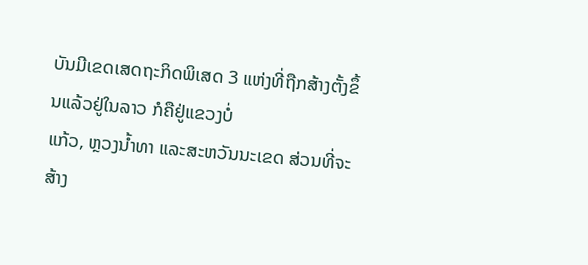ບັນມີເຂດເສດຖະກິດພິເສດ 3 ແຫ່ງທີ່ຖືກສ້າງຕັ້ງຂຶ້ນແລ້ວຢູ່ໃນລາວ ກໍຄືຢູ່ແຂວງບໍ່
ແກ້ວ, ຫຼວງນໍ້າທາ ແລະສະຫວັນນະເຂດ ສ່ວນທີ່ຈະສ້າງ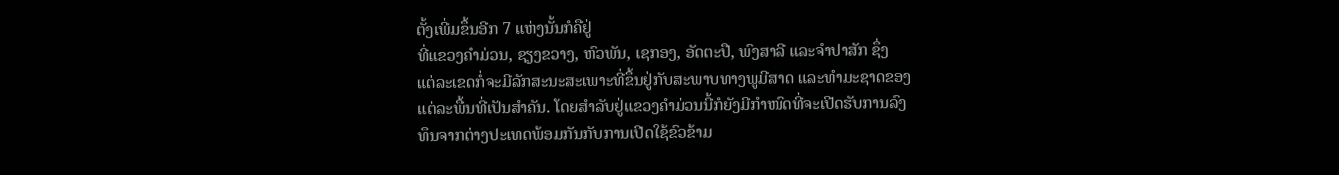ຕັ້ງເພີ່ມຂຶ້ນອີກ 7 ແຫ່ງນັ້ນກໍຄືຢູ່
ທີ່ແຂວງຄໍາມ່ວນ, ຊຽງຂວາງ, ຫົວພັນ, ເຊກອງ, ອັດຕະປື, ພົງສາລີ ແລະຈໍາປາສັກ ຊຶ່ງ
ແຕ່ລະເຂດກໍ່ຈະມີລັກສະນະສະເພາະທີ່ຂຶ້ນຢູ່ກັບສະພາບທາງພູມີສາດ ແລະທໍາມະຊາດຂອງ
ແຕ່ລະພື້ນທີ່ເປັນສໍາຄັນ. ໂດຍສໍາລັບຢູ່ແຂວງຄໍາມ່ວນນີ້ກໍຍັງມີກໍາໜົດທີ່ຈະເປີດຮັບການລົງ
ທຶນຈາກຕ່າງປະເທດພ້ອມກັນກັບການເປີດໃຊ້ຂົວຂ້າມ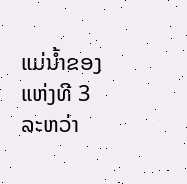ແມ່ນໍ້າຂອງແຫ່ງທີ 3 ລະຫວ່າ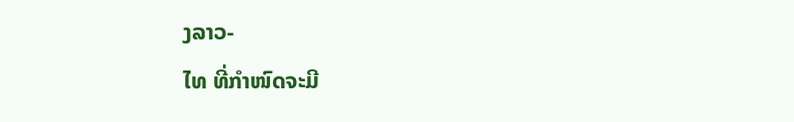ງລາວ-
ໄທ ທີ່ກໍາໜົດຈະມີ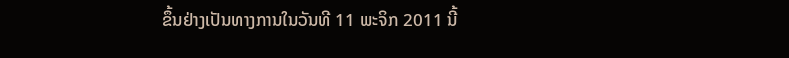ຂຶ້ນຢ່າງເປັນທາງການໃນວັນທີ 11 ພະຈິກ 2011 ນີ້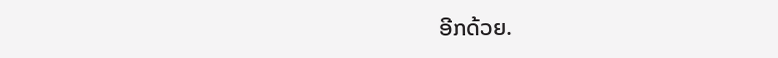ອີກດ້ວຍ.